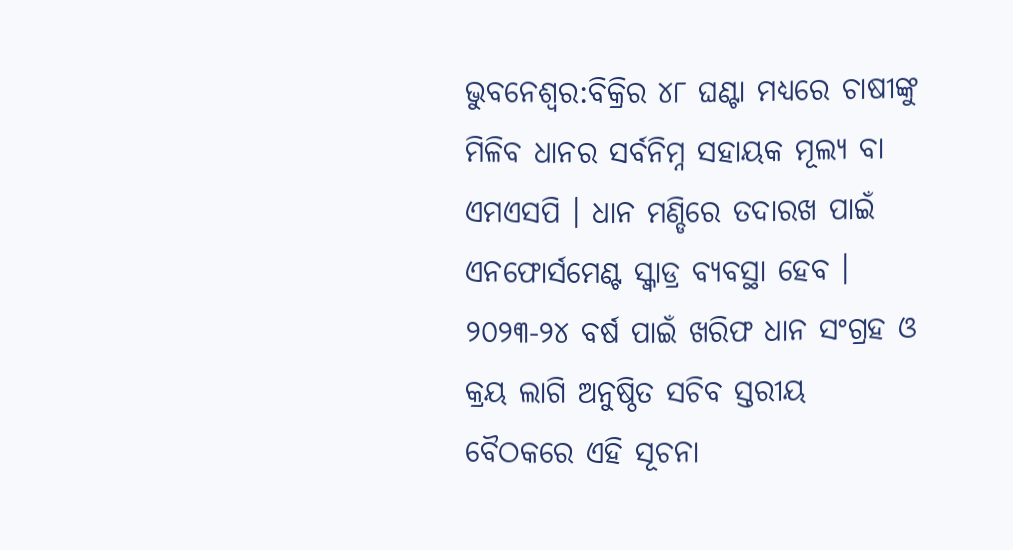ଭୁବନେଶ୍ବର:ବିକ୍ରିର ୪୮ ଘଣ୍ଟା ମଧ୍ୟରେ ଚାଷୀଙ୍କୁ ମିଳିବ ଧାନର ସର୍ବନିମ୍ନ ସହାୟକ ମୂଲ୍ୟ ବା ଏମଏସପି । ଧାନ ମଣ୍ଡିରେ ତଦାରଖ ପାଇଁ ଏନଫୋର୍ସମେଣ୍ଟ ସ୍କ୍ୱାଡ୍ର ବ୍ୟବସ୍ଥା ହେବ । ୨୦୨୩-୨୪ ବର୍ଷ ପାଇଁ ଖରିଫ ଧାନ ସଂଗ୍ରହ ଓ କ୍ରୟ ଲାଗି ଅନୁଷ୍ଠିତ ସଚିବ ସ୍ତରୀୟ ବୈଠକରେ ଏହି ସୂଚନା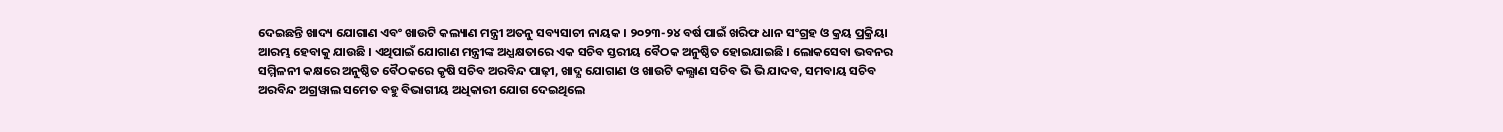ଦେଇଛନ୍ତି ଖାଦ୍ୟ ଯୋଗାଣ ଏବଂ ଖାଉଟି କଲ୍ୟାଣ ମନ୍ତ୍ରୀ ଅତନୁ ସବ୍ୟସାଚୀ ନାୟକ । ୨୦୨୩-୨୪ ବର୍ଷ ପାଇଁ ଖରିଫ ଧାନ ସଂଗ୍ରହ ଓ କ୍ରୟ ପ୍ରକ୍ରିୟା ଆରମ୍ଭ ହେବାକୁ ଯାଉଛି । ଏଥିପାଇଁ ଯୋଗାଣ ମନ୍ତ୍ରୀଙ୍କ ଅଧ୍ଯକ୍ଷତାରେ ଏକ ସଚିବ ସ୍ତରୀୟ ବୈଠକ ଅନୁଷ୍ଠିତ ହୋଇଯାଇଛି । ଲୋକସେବା ଭବନର ସମ୍ମିଳନୀ କକ୍ଷରେ ଅନୁଷ୍ଠିତ ବୈଠକରେ କୃଷି ସଚିବ ଅରବିନ୍ଦ ପାଢ଼ୀ, ଖାଦ୍ଯ ଯୋଗାଣ ଓ ଖାଉଟି କଲ୍ଯାଣ ସଚିବ ଭି ଭି ଯାଦବ, ସମବାୟ ସଚିବ ଅରବିନ୍ଦ ଅଗ୍ରୱାଲ ସମେତ ବହୁ ବିଭାଗୀୟ ଅଧିକାରୀ ଯୋଗ ଦେଇଥିଲେ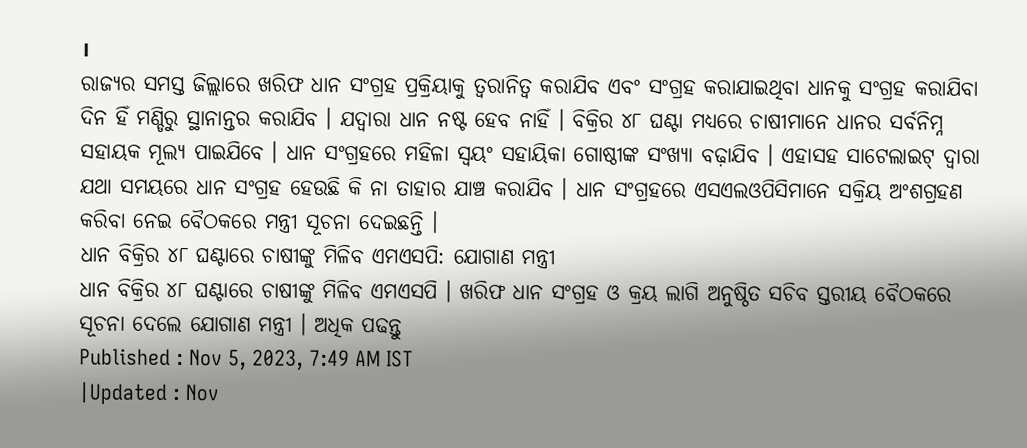।
ରାଜ୍ୟର ସମସ୍ତ ଜିଲ୍ଲାରେ ଖରିଫ ଧାନ ସଂଗ୍ରହ ପ୍ରକ୍ରିୟାକୁ ତ୍ଵରାନିତ୍ଵ କରାଯିବ ଏବଂ ସଂଗ୍ରହ କରାଯାଇଥିବା ଧାନକୁ ସଂଗ୍ରହ କରାଯିବା ଦିନ ହିଁ ମଣ୍ଡିରୁ ସ୍ଥାନାନ୍ତର କରାଯିବ । ଯଦ୍ୱାରା ଧାନ ନଷ୍ଟ ହେବ ନାହିଁ । ବିକ୍ରିର ୪୮ ଘଣ୍ଟା ମଧ୍ୟରେ ଚାଷୀମାନେ ଧାନର ସର୍ବନିମ୍ନ ସହାୟକ ମୂଲ୍ୟ ପାଇଯିବେ । ଧାନ ସଂଗ୍ରହରେ ମହିଳା ସ୍ୱୟଂ ସହାୟିକା ଗୋଷ୍ଠୀଙ୍କ ସଂଖ୍ୟା ବଢ଼ାଯିବ । ଏହାସହ ସାଟେଲାଇଟ୍ ଦ୍ଵାରା ଯଥା ସମୟରେ ଧାନ ସଂଗ୍ରହ ହେଉଛି କି ନା ତାହାର ଯାଞ୍ଚ କରାଯିବ । ଧାନ ସଂଗ୍ରହରେ ଏସଏଲଓପିସିମାନେ ସକ୍ରିୟ ଅଂଶଗ୍ରହଣ କରିବା ନେଇ ବୈଠକରେ ମନ୍ତ୍ରୀ ସୂଚନା ଦେଇଛନ୍ତି ।
ଧାନ ବିକ୍ରିର ୪୮ ଘଣ୍ଟାରେ ଚାଷୀଙ୍କୁ ମିଳିବ ଏମଏସପି: ଯୋଗାଣ ମନ୍ତ୍ରୀ
ଧାନ ବିକ୍ରିର ୪୮ ଘଣ୍ଟାରେ ଚାଷୀଙ୍କୁ ମିଳିବ ଏମଏସପି । ଖରିଫ ଧାନ ସଂଗ୍ରହ ଓ କ୍ରୟ ଲାଗି ଅନୁଷ୍ଠିତ ସଚିବ ସ୍ତରୀୟ ବୈଠକରେ ସୂଚନା ଦେଲେ ଯୋଗାଣ ମନ୍ତ୍ରୀ । ଅଧିକ ପଢନ୍ତୁ
Published : Nov 5, 2023, 7:49 AM IST
|Updated : Nov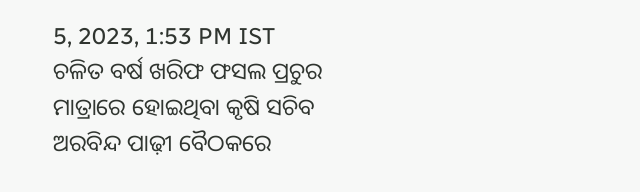5, 2023, 1:53 PM IST
ଚଳିତ ବର୍ଷ ଖରିଫ ଫସଲ ପ୍ରଚୁର ମାତ୍ରାରେ ହୋଇଥିବା କୃଷି ସଚିବ ଅରବିନ୍ଦ ପାଢ଼ୀ ବୈଠକରେ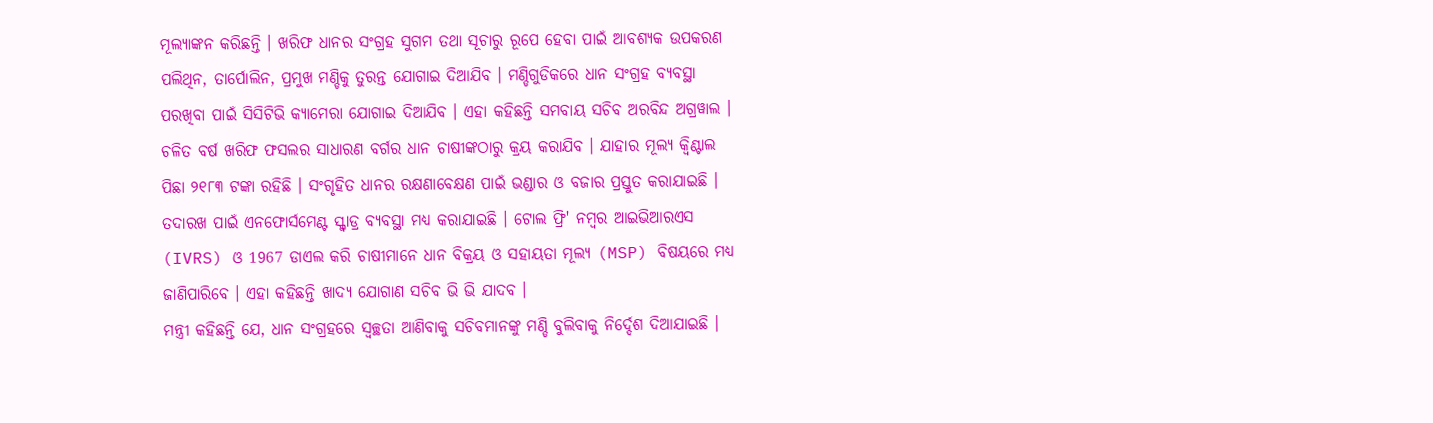ମୂଲ୍ୟାଙ୍କନ କରିଛନ୍ତି । ଖରିଫ ଧାନର ସଂଗ୍ରହ ସୁଗମ ତଥା ସୂଚାରୁ ରୂପେ ହେବା ପାଇଁ ଆବଶ୍ୟକ ଉପକରଣ ପଲିଥିନ, ତାର୍ପୋଲିନ, ପ୍ରମୁଖ ମଣ୍ଡିକୁ ତୁରନ୍ତ ଯୋଗାଇ ଦିଆଯିବ । ମଣ୍ଡିଗୁଡିକରେ ଧାନ ସଂଗ୍ରହ ବ୍ୟବସ୍ଥା ପରଖିବା ପାଇଁ ସିସିଟିଭି କ୍ୟାମେରା ଯୋଗାଇ ଦିଆଯିବ । ଏହା କହିଛନ୍ତି ସମବାୟ ସଚିବ ଅରବିନ୍ଦ ଅଗ୍ରୱାଲ । ଚଳିତ ବର୍ଷ ଖରିଫ ଫସଲର ସାଧାରଣ ବର୍ଗର ଧାନ ଚାଷୀଙ୍କଠାରୁ କ୍ରୟ କରାଯିବ । ଯାହାର ମୂଲ୍ୟ କ୍ବିଣ୍ଟାଲ ପିଛା ୨୧୮୩ ଟଙ୍କା ରହିଛି । ସଂଗୃହିତ ଧାନର ରକ୍ଷଣାବେକ୍ଷଣ ପାଇଁ ଭଣ୍ଡାର ଓ ବଜାର ପ୍ରସ୍ତୁତ କରାଯାଇଛି । ତଦାରଖ ପାଇଁ ଏନଫୋର୍ସମେଣ୍ଟ ସ୍କ୍ୱାଡ୍ର ବ୍ୟବସ୍ଥା ମଧ୍ୟ କରାଯାଇଛି । ଟୋଲ ଫ୍ରି' ନମ୍ବର ଆଇଭିଆରଏସ (IVRS) ଓ 1967 ଡାଏଲ କରି ଚାଷୀମାନେ ଧାନ ବିକ୍ରୟ ଓ ସହାୟତା ମୂଲ୍ୟ (MSP) ବିଷୟରେ ମଧ୍ୟ ଜାଣିପାରିବେ । ଏହା କହିଛନ୍ତି ଖାଦ୍ଯ ଯୋଗାଣ ସଚିବ ଭି ଭି ଯାଦବ ।
ମନ୍ତ୍ରୀ କହିଛନ୍ତି ଯେ, ଧାନ ସଂଗ୍ରହରେ ସ୍ବଚ୍ଛତା ଆଣିବାକୁ ସଚିବମାନଙ୍କୁ ମଣ୍ଡି ବୁଲିବାକୁ ନିର୍ଦ୍ଦେଶ ଦିଆଯାଇଛି ।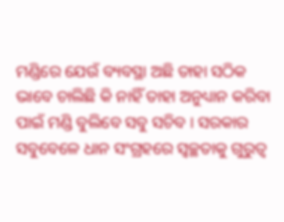ମଣ୍ଡିରେ ଯେଉଁ ବ୍ୟବସ୍ଥା ଅଛି ତାହା ସଠିକ ଭାବେ ଚାଲିଛି କି ନାହିଁ ତାହା ଅନୁଧ୍ୟାନ କରିବା ପାଇଁ ମଣ୍ଡି ବୁଲିବେ ସବୁ ସଚିବ । ସରକାର ସବୁବେଳେ ଧାନ ସଂଗ୍ରହରେ ସ୍ବଚ୍ଛତାକୁ ଗୁରୁତ୍ୱ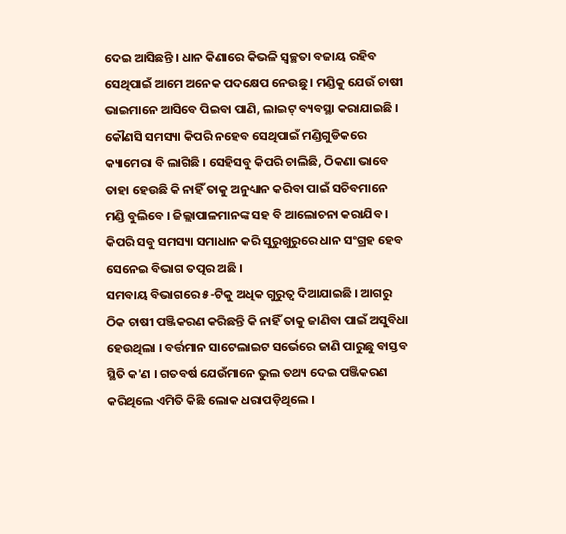ଦେଇ ଆସିଛନ୍ତି । ଧାନ କିଣାରେ କିଭଳି ସ୍ବଚ୍ଛତା ବଜାୟ ରହିବ ସେଥିପାଇଁ ଆମେ ଅନେକ ପଦକ୍ଷେପ ନେଉଛୁ । ମଣ୍ଡିକୁ ଯେଉଁ ଚାଷୀ ଭାଇମାନେ ଆସିବେ ପିଇବା ପାଣି, ଲାଇଟ୍ ବ୍ୟବସ୍ଥା କରାଯାଇଛି । କୌଣସି ସମସ୍ୟା କିପରି ନହେବ ସେଥିପାଇଁ ମଣ୍ଡିଗୁଡିକରେ କ୍ୟାମେରା ବି ଲାଗିଛି । ସେହିସବୁ କିପରି ଚାଲିଛି, ଠିକଣା ଭାବେ ତାହା ହେଉଛି କି ନାହିଁ ତାକୁ ଅନୁଧ୍ୟାନ କରିବା ପାଇଁ ସଚିବମାନେ ମଣ୍ଡି ବୁଲିବେ । ଜିଲ୍ଲାପାଳମାନଙ୍କ ସହ ବି ଆଲୋଚନା କରାଯିବ । କିପରି ସବୁ ସମସ୍ୟା ସମାଧାନ କରି ସୁରୁଖୁରୁରେ ଧାନ ସଂଗ୍ରହ ହେବ ସେନେଇ ବିଭାଗ ତତ୍ପର ଅଛି ।
ସମବାୟ ବିଭାଗରେ ୫-ଟିକୁ ଅଧିକ ଗୁରୁତ୍ୱ ଦିଆଯାଇଛି । ଆଗରୁ ଠିକ ଚାଷୀ ପଞ୍ଜିକରଣ କରିଛନ୍ତି କି ନାହିଁ ତାକୁ ଜାଣିବା ପାଇଁ ଅସୁବିଧା ହେଉଥିଲା । ବର୍ତ୍ତମାନ ସାଟେଲାଇଟ ସର୍ଭେରେ ଜାଣି ପାରୁଛୁ ବାସ୍ତବ ସ୍ଥିତି କ'ଣ । ଗତବର୍ଷ ଯେଉଁମାନେ ଭୁଲ ତଥ୍ୟ ଦେଇ ପଞ୍ଜିକରଣ କରିଥିଲେ ଏମିତି କିଛି ଲୋକ ଧରାପଡ଼ିଥିଲେ ।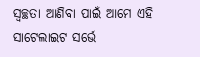ସ୍ବଚ୍ଛତା ଆଣିବା ପାଇଁ ଆମେ ଏହି ସାଟେଲାଇଟ ସର୍ଭେ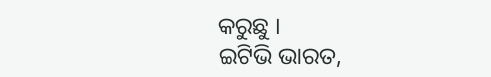କରୁଛୁ ।
ଇଟିଭି ଭାରତ,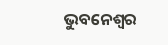ଭୁବନେଶ୍ବର